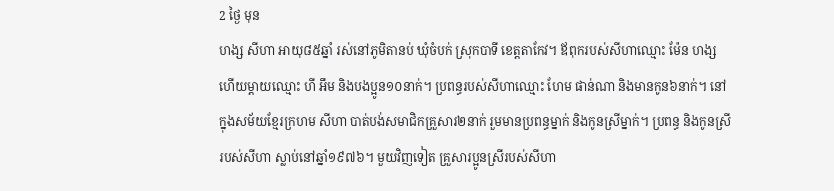2 ថ្ងៃ មុន
ហង្ស សីហា អាយុ៨៥ឆ្នាំ រស់នៅភូមិតានប់ ឃុំចំបក់ ស្រុកបាទី ខេត្តតាកែវ។ ឪពុករបស់សីហាឈ្មោះ ម៉ែន ហង្ស ហើយម្ដាយឈ្មោះ ហី អឹម និងបងប្អូន១០នាក់។ ប្រពន្ធរបស់សីហាឈ្មោះ ហែម ផាន់ណា និងមានកូន៦នាក់។ នៅក្នុងសម័យខ្មែរក្រហម សីហា បាត់បង់សមាជិកគ្រួសារ២នាក់ រួមមានប្រពន្ធម្នាក់ និងកូនស្រីម្នាក់។ ប្រពន្ធ និងកូនស្រីរបស់សីហា ស្លាប់នៅឆ្នាំ១៩៧៦។ មួយវិញទៀត គ្រួសារប្អូនស្រីរបស់សីហា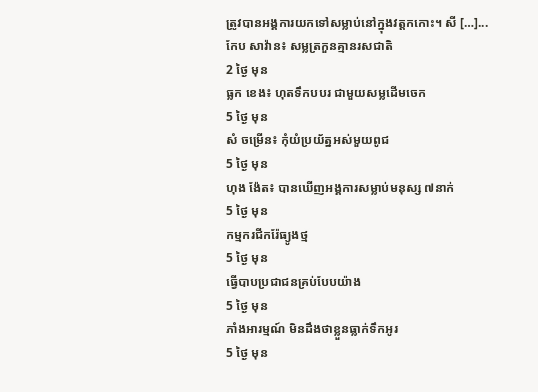ត្រូវបានអង្គការយកទៅសម្លាប់នៅក្នុងវត្តកកោះ។ សី […]...
កែប សាវ៉ាន៖ សម្លត្រកួនគ្មានរសជាតិ
2 ថ្ងៃ មុន
ធ្លក ខេង៖ ហុតទឹកបបរ ជាមួយសម្លដើមចេក
5 ថ្ងៃ មុន
សំ ចម្រើន៖ កុំយំប្រយ័ត្នអស់មួយពូជ
5 ថ្ងៃ មុន
ហុង ង៉ែត៖ បានឃើញអង្គការសម្លាប់មនុស្ស ៧នាក់
5 ថ្ងៃ មុន
កម្មករជីករ៉ែធ្យូងថ្ម
5 ថ្ងៃ មុន
ធ្វើបាបប្រជាជនគ្រប់បែបយ៉ាង
5 ថ្ងៃ មុន
ភាំងអារម្មណ៍ មិនដឹងថាខ្លួនធ្លាក់ទឹកអូរ
5 ថ្ងៃ មុន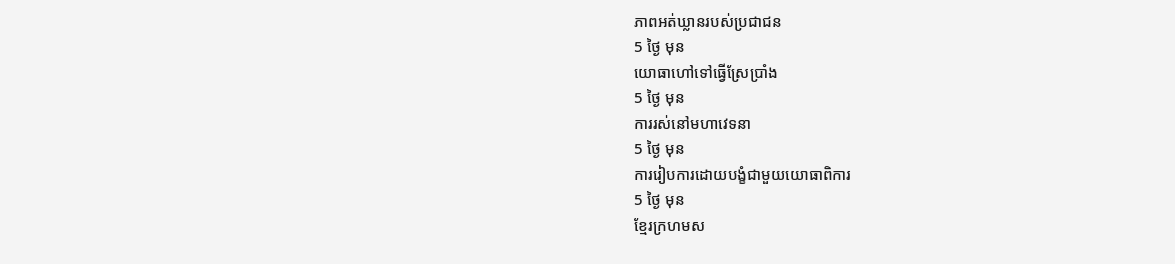ភាពអត់ឃ្លានរបស់ប្រជាជន
5 ថ្ងៃ មុន
យោធាហៅទៅធ្វើស្រែប្រាំង
5 ថ្ងៃ មុន
ការរស់នៅមហាវេទនា
5 ថ្ងៃ មុន
ការរៀបការដោយបង្ខំជាមួយយោធាពិការ
5 ថ្ងៃ មុន
ខ្មែរក្រហមស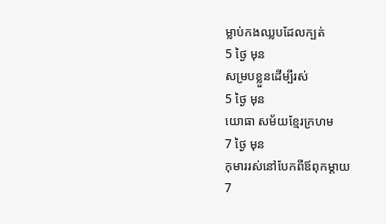ម្លាប់កងឈ្លបដែលក្បត់
5 ថ្ងៃ មុន
សម្របខ្លួនដើម្បីរស់
5 ថ្ងៃ មុន
យោធា សម័យខ្មែរក្រហម
7 ថ្ងៃ មុន
កុមាររស់នៅបែកពីឪពុកម្តាយ
7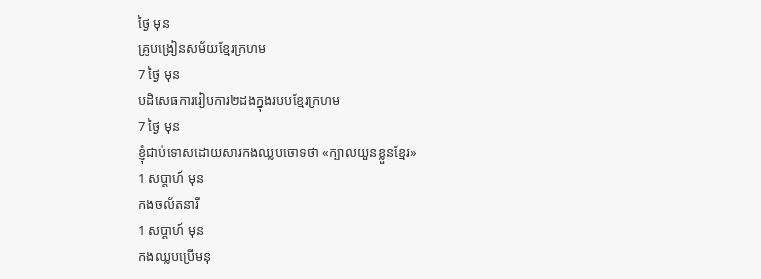ថ្ងៃ មុន
គ្រូបង្រៀនសម័យខ្មែរក្រហម
7 ថ្ងៃ មុន
បដិសេធការរៀបការ២ដងក្នុងរបបខ្មែរក្រហម
7 ថ្ងៃ មុន
ខ្ញុំជាប់ទោសដោយសារកងឈ្លបចោទថា «ក្បាលយួនខ្លួនខ្មែរ»
1 សប្ដាហ៍ មុន
កងចល័តនារី
1 សប្ដាហ៍ មុន
កងឈ្លបប្រើមនុ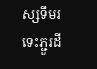ស្សទឹមរទេះភ្ជួរដី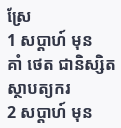ស្រែ
1 សប្ដាហ៍ មុន
គាំ ថេត ជានិស្សិតស្ថាបត្យករ
2 សប្ដាហ៍ មុន